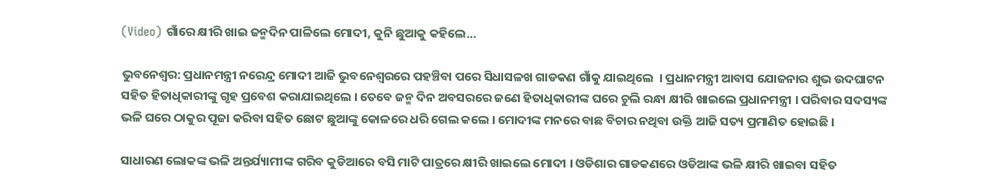(Video) ଗାଁରେ କ୍ଷୀରି ଖାଇ ଜନ୍ମଦିନ ପାଳିଲେ ମୋଦୀ, କୁନି ଛୁଆକୁ କହିଲେ…

ଭୁବନେଶ୍ବର: ପ୍ରଧାନମନ୍ତ୍ରୀ ନରେନ୍ଦ୍ର ମୋଦୀ ଆଜି ଭୁବନେଶ୍ବରରେ ପହଞ୍ଚିବା ପରେ ସିଧାସଳଖ ଗାଡକଣ ଗାଁକୁ ଯାଇଥିଲେ  । ପ୍ରଧାନମନ୍ତ୍ରୀ ଆବାସ ଯୋଜନାର ଶୁଭ ଉଦଘାଟନ ସହିତ ହିତାଧିକାରୀଙ୍କୁ ଗୃହ ପ୍ରବେଶ କରାଯାଇଥିଲେ । ତେବେ ଜନ୍ମ ଦିନ ଅବସରରେ ଜଣେ ହିତାଧିକାରୀଙ୍କ ଘରେ ଚୁଲି ରନ୍ଧା କ୍ଷୀରି ଖାଇଲେ ପ୍ରଧାନମନ୍ତ୍ରୀ । ପରିବାର ସଦସ୍ୟଙ୍କ ଭଳି ଘରେ ଠାକୁର ପୂଜା କରିବା ସହିତ ଛୋଟ ଛୁଆଙ୍କୁ କୋଳରେ ଧରି ଗେଲ କଲେ । ମୋଦୀଙ୍କ ମନରେ ବାଛ ବିଚାର ନଥିବା ଉକ୍ତି ଆଜି ସତ୍ୟ ପ୍ରମାଣିତ ହୋଇଛି ।

ସାଧାରଣ ଲୋକଙ୍କ ଭଳି ଅନ୍ତର୍ଯ୍ୟାମୀଙ୍କ ଗରିବ କୁଡିଆରେ ବସି ମାଟି ପାତ୍ରରେ କ୍ଷୀରି ଖାଇଲେ ମୋଦୀ । ଓଡିଶାର ଗାଡକଣରେ ଓଡିଆଙ୍କ ଭଳି କ୍ଷୀରି ଖାଇବା ସହିତ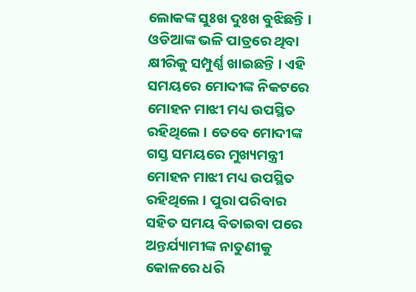ଲୋକଙ୍କ ସୁଃଖ ଦୁଃଖ ବୁଝିଛନ୍ତି । ଓଡିଆଙ୍କ ଭଳି ପାତ୍ରରେ ଥିବା କ୍ଷୀରିକୁ ସମ୍ପୁର୍ଣ୍ଣ ଖାଇଛନ୍ତି । ଏହି ସମୟରେ ମୋଦୀଙ୍କ ନିକଟରେ ମୋହନ ମାଝୀ ମଧ୍ୟ ଉପସ୍ଥିତ ରହିଥିଲେ । ତେବେ ମୋଦୀଙ୍କ ଗସ୍ତ ସମୟରେ ମୁଖ୍ୟମନ୍ତ୍ରୀ ମୋହନ ମାଝୀ ମଧ୍ୟ ଉପସ୍ଥିତ ରହିଥିଲେ । ପୁରା ପରିବାର ସହିତ ସମୟ ବିତାଇବା ପରେ ଅନ୍ତର୍ଯ୍ୟାମୀଙ୍କ ନାତୁଣୀକୁ କୋଳରେ ଧରି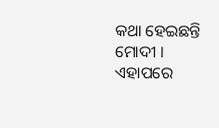କଥା ହେଇଛନ୍ତି ମୋଦୀ । ଏହାପରେ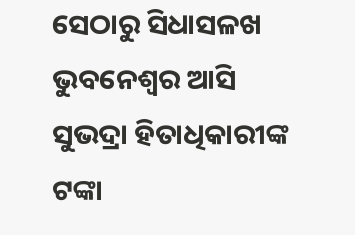ସେଠାରୁ ସିଧାସଳଖ ଭୁବନେଶ୍ବର ଆସି ସୁଭଦ୍ରା ହିତାଧିକାରୀଙ୍କ ଟଙ୍କା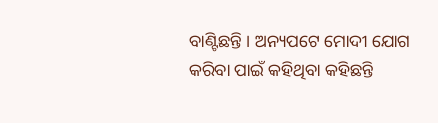ବାଣ୍ଟିଛନ୍ତି । ଅନ୍ୟପଟେ ମୋଦୀ ଯୋଗ କରିବା ପାଇଁ କହିଥିବା କହିଛନ୍ତି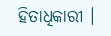ହିତାଧିକାରୀ ।